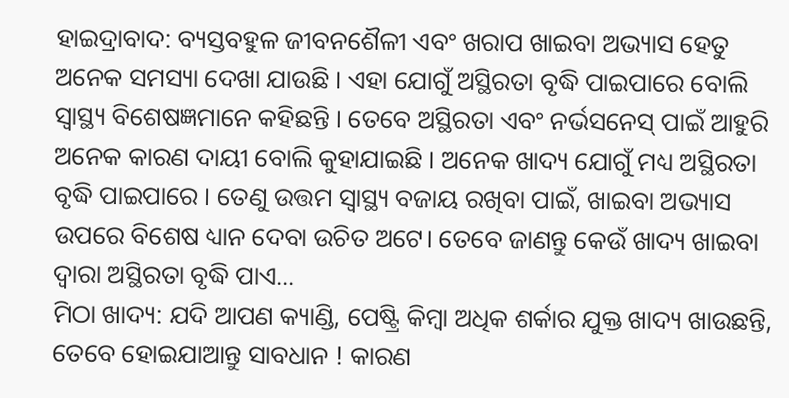ହାଇଦ୍ରାବାଦ: ବ୍ୟସ୍ତବହୁଳ ଜୀବନଶୈଳୀ ଏବଂ ଖରାପ ଖାଇବା ଅଭ୍ୟାସ ହେତୁ ଅନେକ ସମସ୍ୟା ଦେଖା ଯାଉଛି । ଏହା ଯୋଗୁଁ ଅସ୍ଥିରତା ବୃଦ୍ଧି ପାଇପାରେ ବୋଲି ସ୍ବାସ୍ଥ୍ୟ ବିଶେଷଜ୍ଞମାନେ କହିଛନ୍ତି । ତେବେ ଅସ୍ଥିରତା ଏବଂ ନର୍ଭସନେସ୍ ପାଇଁ ଆହୁରି ଅନେକ କାରଣ ଦାୟୀ ବୋଲି କୁହାଯାଇଛି । ଅନେକ ଖାଦ୍ୟ ଯୋଗୁଁ ମଧ୍ୟ ଅସ୍ଥିରତା ବୃଦ୍ଧି ପାଇପାରେ । ତେଣୁ ଉତ୍ତମ ସ୍ୱାସ୍ଥ୍ୟ ବଜାୟ ରଖିବା ପାଇଁ, ଖାଇବା ଅଭ୍ୟାସ ଉପରେ ବିଶେଷ ଧ୍ୟାନ ଦେବା ଉଚିତ ଅଟେ। ତେବେ ଜାଣନ୍ତୁ କେଉଁ ଖାଦ୍ୟ ଖାଇବା ଦ୍ବାରା ଅସ୍ଥିରତା ବୃଦ୍ଧି ପାଏ...
ମିଠା ଖାଦ୍ୟ: ଯଦି ଆପଣ କ୍ୟାଣ୍ଡି, ପେଷ୍ଟ୍ରି କିମ୍ବା ଅଧିକ ଶର୍କାର ଯୁକ୍ତ ଖାଦ୍ୟ ଖାଉଛନ୍ତି, ତେବେ ହୋଇଯାଆନ୍ତୁ ସାବଧାନ ! କାରଣ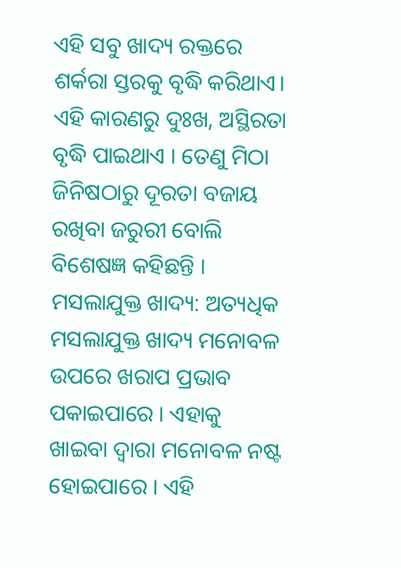ଏହି ସବୁ ଖାଦ୍ୟ ରକ୍ତରେ ଶର୍କରା ସ୍ତରକୁ ବୃଦ୍ଧି କରିଥାଏ। ଏହି କାରଣରୁ ଦୁଃଖ, ଅସ୍ଥିରତା ବୃଦ୍ଧି ପାଇଥାଏ । ତେଣୁ ମିଠା ଜିନିଷଠାରୁ ଦୂରତା ବଜାୟ ରଖିବା ଜରୁରୀ ବୋଲି ବିଶେଷଜ୍ଞ କହିଛନ୍ତି ।
ମସଲାଯୁକ୍ତ ଖାଦ୍ୟ: ଅତ୍ୟଧିକ ମସଲାଯୁକ୍ତ ଖାଦ୍ୟ ମନୋବଳ ଉପରେ ଖରାପ ପ୍ରଭାବ ପକାଇପାରେ । ଏହାକୁ ଖାଇବା ଦ୍ୱାରା ମନୋବଳ ନଷ୍ଟ ହୋଇପାରେ । ଏହି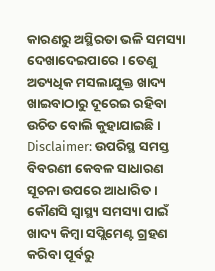କାରଣରୁ ଅସ୍ଥିରତା ଭଳି ସମସ୍ୟା ଦେଖାଦେଇପାରେ । ତେଣୁ ଅତ୍ୟଧିକ ମସଲାଯୁକ୍ତ ଖାଦ୍ୟ ଖାଇବାଠାରୁ ଦୂରେଇ ରହିବା ଉଚିତ ବୋଲି କୁହାଯାଇଛି ।
Disclaimer: ଉପରିସ୍ଥ ସମସ୍ତ ବିବରଣୀ କେବଳ ସାଧାରଣ ସୂଚନା ଉପରେ ଆଧାରିତ । କୌଣସି ସ୍ବାସ୍ଥ୍ୟ ସମସ୍ୟା ପାଇଁ ଖାଦ୍ୟ କିମ୍ବା ସପ୍ଲିମେଣ୍ଟ ଗ୍ରହଣ କରିବା ପୂର୍ବରୁ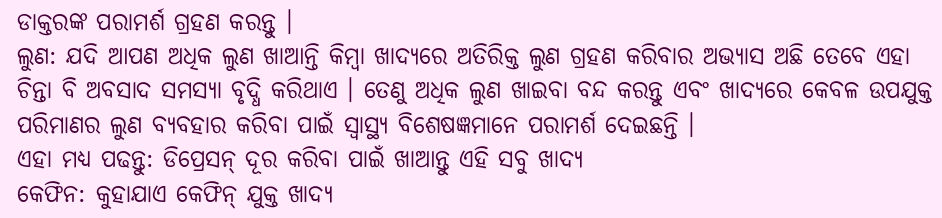ଡାକ୍ତରଙ୍କ ପରାମର୍ଶ ଗ୍ରହଣ କରନ୍ତୁ ।
ଲୁଣ: ଯଦି ଆପଣ ଅଧିକ ଲୁଣ ଖାଆନ୍ତି କିମ୍ବା ଖାଦ୍ୟରେ ଅତିରିକ୍ତ ଲୁଣ ଗ୍ରହଣ କରିବାର ଅଭ୍ୟାସ ଅଛି ତେବେ ଏହା ଚିନ୍ତା ବି ଅବସାଦ ସମସ୍ୟା ବୃଦ୍ଧି କରିଥାଏ । ତେଣୁ ଅଧିକ ଲୁଣ ଖାଇବା ବନ୍ଦ କରନ୍ତୁ ଏବଂ ଖାଦ୍ୟରେ କେବଳ ଉପଯୁକ୍ତ ପରିମାଣର ଲୁଣ ବ୍ୟବହାର କରିବା ପାଇଁ ସ୍ବାସ୍ଥ୍ୟ ବିଶେଷଜ୍ଞମାନେ ପରାମର୍ଶ ଦେଇଛନ୍ତି ।
ଏହା ମଧ୍ୟ ପଢନ୍ତୁ: ଡିପ୍ରେସନ୍ ଦୂର କରିବା ପାଇଁ ଖାଆନ୍ତୁ ଏହି ସବୁ ଖାଦ୍ୟ
କେଫିନ: କୁହାଯାଏ କେଫିନ୍ ଯୁକ୍ତ ଖାଦ୍ୟ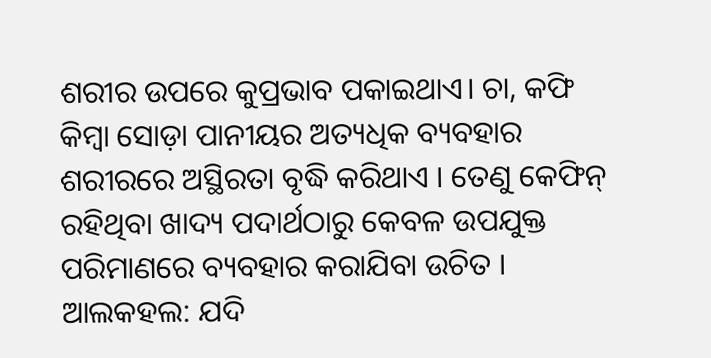ଶରୀର ଉପରେ କୁପ୍ରଭାବ ପକାଇଥାଏ। ଚା, କଫି କିମ୍ବା ସୋଡ଼ା ପାନୀୟର ଅତ୍ୟଧିକ ବ୍ୟବହାର ଶରୀରରେ ଅସ୍ଥିରତା ବୃଦ୍ଧି କରିଥାଏ । ତେଣୁ କେଫିନ୍ ରହିଥିବା ଖାଦ୍ୟ ପଦାର୍ଥଠାରୁ କେବଳ ଉପଯୁକ୍ତ ପରିମାଣରେ ବ୍ୟବହାର କରାଯିବା ଉଚିତ ।
ଆଲକହଲ: ଯଦି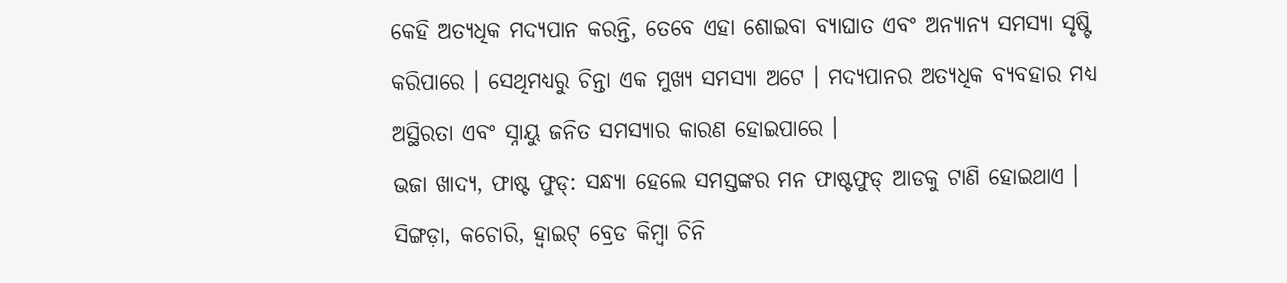କେହି ଅତ୍ୟଧିକ ମଦ୍ୟପାନ କରନ୍ତି, ତେବେ ଏହା ଶୋଇବା ବ୍ୟାଘାତ ଏବଂ ଅନ୍ୟାନ୍ୟ ସମସ୍ୟା ସୃଷ୍ଟି କରିପାରେ । ସେଥିମଧ୍ୟରୁ ଚିନ୍ତା ଏକ ମୁଖ୍ୟ ସମସ୍ୟା ଅଟେ । ମଦ୍ୟପାନର ଅତ୍ୟଧିକ ବ୍ୟବହାର ମଧ୍ୟ ଅସ୍ଥିରତା ଏବଂ ସ୍ନାୟୁ ଜନିତ ସମସ୍ୟାର କାରଣ ହୋଇପାରେ ।
ଭଜା ଖାଦ୍ୟ, ଫାଷ୍ଟ ଫୁଡ୍: ସନ୍ଧ୍ୟା ହେଲେ ସମସ୍ତଙ୍କର ମନ ଫାଷ୍ଟଫୁଡ୍ ଆଡକୁ ଟାଣି ହୋଇଥାଏ । ସିଙ୍ଗଡ଼ା, କଚୋରି, ହ୍ବାଇଟ୍ ବ୍ରେଡ କିମ୍ବା ଚିନି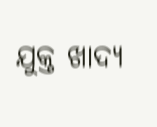ଯୁକ୍ତ ଖାଦ୍ୟ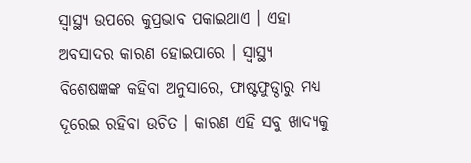ସ୍ବାସ୍ଥ୍ୟ ଉପରେ କୁପ୍ରଭାବ ପକାଇଥାଏ । ଏହା ଅବସାଦର କାରଣ ହୋଇପାରେ । ସ୍ବାସ୍ଥ୍ୟ ବିଶେଷଜ୍ଞଙ୍କ କହିବା ଅନୁସାରେ, ଫାଷ୍ଟଫୁଡ୍ଠାରୁ ମଧ୍ୟ ଦୂରେଇ ରହିବା ଉଚିତ । କାରଣ ଏହି ସବୁ ଖାଦ୍ୟକୁ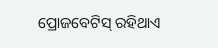ପ୍ରୋଜବେଟିସ୍ ରହିଥାଏ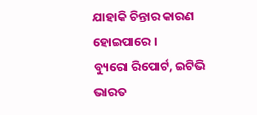ଯାହାକି ଚିନ୍ତାର କାରଣ ହୋଇପାରେ ।
ବ୍ୟୁରୋ ରିପୋର୍ଟ, ଇଟିଭି ଭାରତ